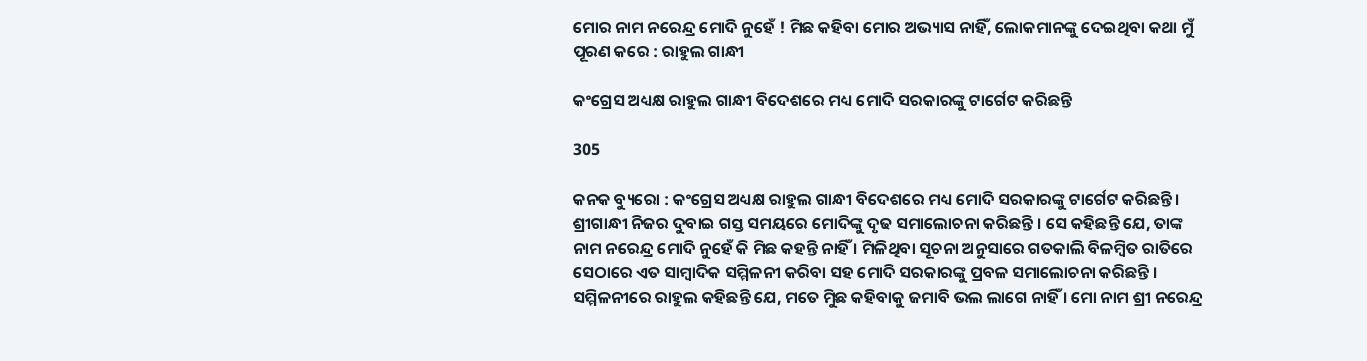ମୋର ନାମ ନରେନ୍ଦ୍ର ମୋଦି ନୁହେଁ ! ମିଛ କହିବା ମୋର ଅଭ୍ୟାସ ନାହିଁ, ଲୋକମାନଙ୍କୁ ଦେଇଥିବା କଥା ମୁଁ ପୂରଣ କରେ : ରାହୁଲ ଗାନ୍ଧୀ

କଂଗ୍ରେସ ଅଧ୍ୟକ୍ଷ ରାହୁଲ ଗାନ୍ଧୀ ବିଦେଶରେ ମଧ୍ୟ ମୋଦି ସରକାରଙ୍କୁ ଟାର୍ଗେଟ କରିଛନ୍ତି

305

କନକ ବ୍ୟୁରୋ : କଂଗ୍ରେସ ଅଧ୍ୟକ୍ଷ ରାହୁଲ ଗାନ୍ଧୀ ବିଦେଶରେ ମଧ୍ୟ ମୋଦି ସରକାରଙ୍କୁ ଟାର୍ଗେଟ କରିଛନ୍ତି । ଶ୍ରୀଗାନ୍ଧୀ ନିଜର ଦୁବାଇ ଗସ୍ତ ସମୟରେ ମୋଦିଙ୍କୁ ଦୃଢ ସମାଲୋଚନା କରିଛନ୍ତି । ସେ କହିଛନ୍ତି ଯେ, ତାଙ୍କ ନାମ ନରେନ୍ଦ୍ର ମୋଦି ନୁହେଁ କି ମିଛ କହନ୍ତି ନାହିଁ । ମିଳିଥିବା ସୂଚନା ଅନୁସାରେ ଗତକାଲି ବିଳମ୍ବିତ ରାତିରେ ସେଠାରେ ଏତ ସାମ୍ବାଦିକ ସମ୍ମିଳନୀ କରିବା ସହ ମୋଦି ସରକାରଙ୍କୁ ପ୍ରବଳ ସମାଲୋଚନା କରିଛନ୍ତି । ସମ୍ମିଳନୀରେ ରାହୁଲ କହିଛନ୍ତି ଯେ, ମତେ ମିୁଛ କହିବାକୁ ଜମାବି ଭଲ ଲାଗେ ନାହିଁ । ମୋ ନାମ ଶ୍ରୀ ନରେନ୍ଦ୍ର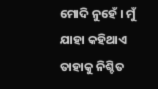ମୋଦି ନୁହେଁ । ମୁଁ ଯାହା କହିଥାଏ ତାହାକୁ ନିଶ୍ଚିତ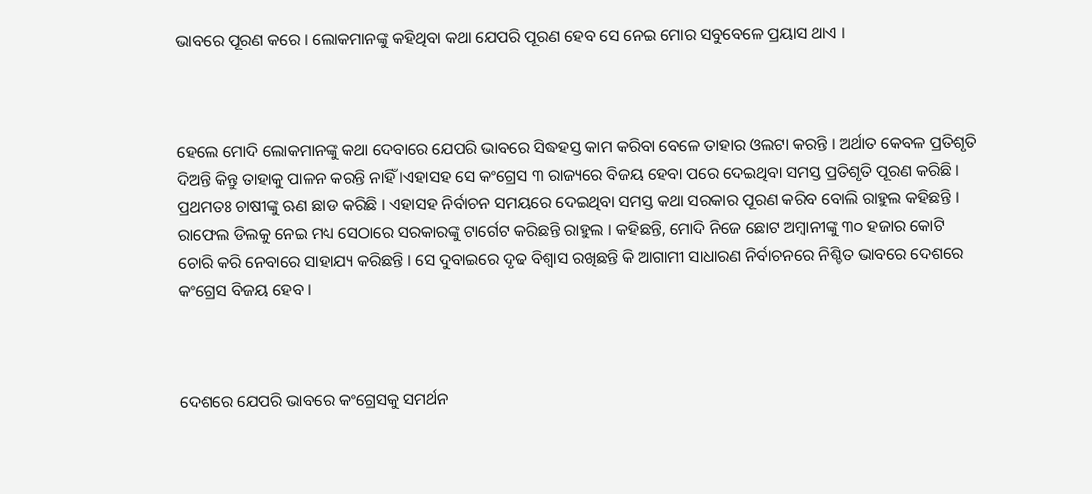ଭାବରେ ପୂରଣ କରେ । ଲୋକମାନଙ୍କୁ କହିଥିବା କଥା ଯେପରି ପୂରଣ ହେବ ସେ ନେଇ ମୋର ସବୁବେଳେ ପ୍ରୟାସ ଥାଏ ।



ହେଲେ ମୋଦି ଲୋକମାନଙ୍କୁ କଥା ଦେବାରେ ଯେପରି ଭାବରେ ସିଦ୍ଧହସ୍ତ କାମ କରିବା ବେଳେ ତାହାର ଓଲଟା କରନ୍ତି । ଅର୍ଥାତ କେବଳ ପ୍ରତିଶୃତି ଦିଅନ୍ତି କିନ୍ତୁ ତାହାକୁ ପାଳନ କରନ୍ତି ନାହିଁ ।ଏହାସହ ସେ କଂଗ୍ରେସ ୩ ରାଜ୍ୟରେ ବିଜୟ ହେବା ପରେ ଦେଇଥିବା ସମସ୍ତ ପ୍ରତିଶୃତି ପୂରଣ କରିଛି । ପ୍ରଥମତଃ ଚାଷୀଙ୍କୁ ଋଣ ଛାଡ କରିଛି । ଏହାସହ ନିର୍ବାଚନ ସମୟରେ ଦେଇଥିବା ସମସ୍ତ କଥା ସରକାର ପୂରଣ କରିବ ବୋଲି ରାହୁଲ କହିଛନ୍ତି । ରାଫେଲ ଡିଲକୁ ନେଇ ମଧ୍ୟ ସେଠାରେ ସରକାରଙ୍କୁ ଟାର୍ଗେଟ କରିଛନ୍ତି ରାହୁଲ । କହିଛନ୍ତି, ମୋଦି ନିଜେ ଛୋଟ ଅମ୍ବାନୀଙ୍କୁ ୩୦ ହଜାର କୋଟି ଚୋରି କରି ନେବାରେ ସାହାଯ୍ୟ କରିଛନ୍ତି । ସେ ଦୁବାଇରେ ଦୃଢ ବିଶ୍ୱାସ ରଖିଛନ୍ତି କି ଆଗାମୀ ସାଧାରଣ ନିର୍ବାଚନରେ ନିଶ୍ଚିତ ଭାବରେ ଦେଶରେ କଂଗ୍ରେସ ବିଜୟ ହେବ ।



ଦେଶରେ ଯେପରି ଭାବରେ କଂଗ୍ରେସକୁ ସମର୍ଥନ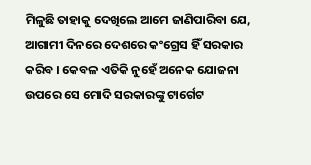ମିଳୁଛି ତାହାକୁ ଦେଖିଲେ ଆମେ ଜାଣିପାରିବା ଯେ, ଆଗାମୀ ଦିନରେ ଦେଶରେ କଂଗ୍ରେସ ହିଁ ସରକାର କରିବ । କେବଳ ଏତିକି ନୁହେଁ ଅନେକ ଯୋଜନା ଉପରେ ସେ ମୋଦି ସରକାରଙ୍କୁ ଟାର୍ଗେଟ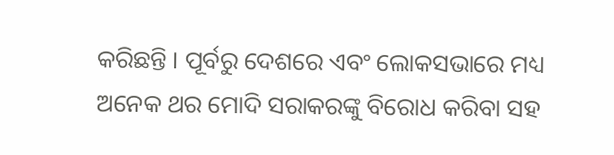କରିଛନ୍ତି । ପୂର୍ବରୁ ଦେଶରେ ଏବଂ ଲୋକସଭାରେ ମଧ୍ୟ ଅନେକ ଥର ମୋଦି ସରାକରଙ୍କୁ ବିରୋଧ କରିବା ସହ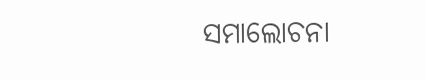ସମାଲୋଚନା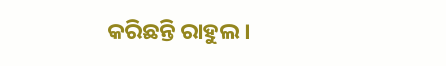କରିଛନ୍ତି ରାହୁଲ ।